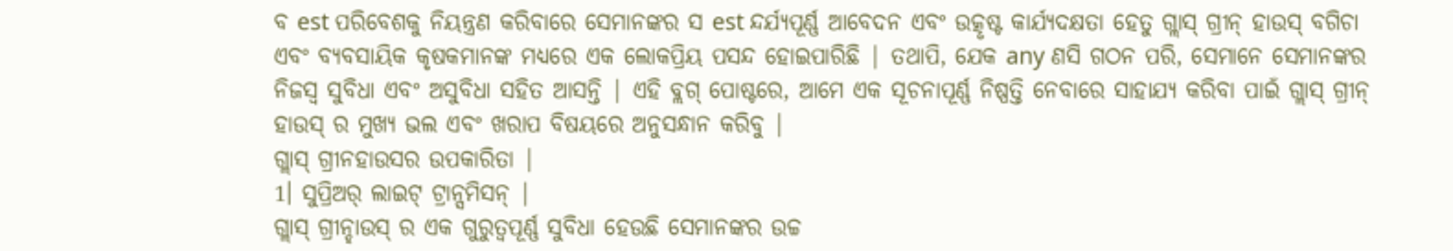ବ est ପରିବେଶକୁ ନିୟନ୍ତ୍ରଣ କରିବାରେ ସେମାନଙ୍କର ସ est ନ୍ଦର୍ଯ୍ୟପୂର୍ଣ୍ଣ ଆବେଦନ ଏବଂ ଉତ୍କୃଷ୍ଟ କାର୍ଯ୍ୟଦକ୍ଷତା ହେତୁ ଗ୍ଲାସ୍ ଗ୍ରୀନ୍ ହାଉସ୍ ବଗିଚା ଏବଂ ବ୍ୟବସାୟିକ କୃଷକମାନଙ୍କ ମଧ୍ୟରେ ଏକ ଲୋକପ୍ରିୟ ପସନ୍ଦ ହୋଇପାରିଛି | ତଥାପି, ଯେକ any ଣସି ଗଠନ ପରି, ସେମାନେ ସେମାନଙ୍କର ନିଜସ୍ୱ ସୁବିଧା ଏବଂ ଅସୁବିଧା ସହିତ ଆସନ୍ତି | ଏହି ବ୍ଲଗ୍ ପୋଷ୍ଟରେ, ଆମେ ଏକ ସୂଚନାପୂର୍ଣ୍ଣ ନିଷ୍ପତ୍ତି ନେବାରେ ସାହାଯ୍ୟ କରିବା ପାଇଁ ଗ୍ଲାସ୍ ଗ୍ରୀନ୍ ହାଉସ୍ ର ମୁଖ୍ୟ ଭଲ ଏବଂ ଖରାପ ବିଷୟରେ ଅନୁସନ୍ଧାନ କରିବୁ |
ଗ୍ଲାସ୍ ଗ୍ରୀନହାଉସର ଉପକାରିତା |
1। ସୁପ୍ରିଅର୍ ଲାଇଟ୍ ଟ୍ରାନ୍ସମିସନ୍ |
ଗ୍ଲାସ୍ ଗ୍ରୀନ୍ହାଉସ୍ ର ଏକ ଗୁରୁତ୍ୱପୂର୍ଣ୍ଣ ସୁବିଧା ହେଉଛି ସେମାନଙ୍କର ଉଚ୍ଚ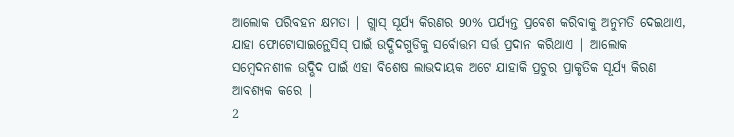ଆଲୋକ ପରିବହନ କ୍ଷମତା | ଗ୍ଲାସ୍ ସୂର୍ଯ୍ୟ କିରଣର 90% ପର୍ଯ୍ୟନ୍ତ ପ୍ରବେଶ କରିବାକୁ ଅନୁମତି ଦେଇଥାଏ, ଯାହା ଫୋଟୋସାଇନ୍ଥେସିସ୍ ପାଇଁ ଉଦ୍ଭିଦଗୁଡିକୁ ସର୍ବୋତ୍ତମ ସର୍ତ୍ତ ପ୍ରଦାନ କରିଥାଏ | ଆଲୋକ ସମ୍ବେଦନଶୀଳ ଉଦ୍ଭିଦ ପାଇଁ ଏହା ବିଶେଷ ଲାଭଦାୟକ ଅଟେ ଯାହାକି ପ୍ରଚୁର ପ୍ରାକୃତିକ ସୂର୍ଯ୍ୟ କିରଣ ଆବଶ୍ୟକ କରେ |
2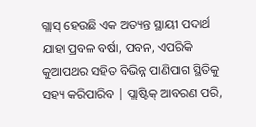ଗ୍ଲାସ୍ ହେଉଛି ଏକ ଅତ୍ୟନ୍ତ ସ୍ଥାୟୀ ପଦାର୍ଥ ଯାହା ପ୍ରବଳ ବର୍ଷା, ପବନ, ଏପରିକି କୁଆପଥର ସହିତ ବିଭିନ୍ନ ପାଣିପାଗ ସ୍ଥିତିକୁ ସହ୍ୟ କରିପାରିବ | ପ୍ଲାଷ୍ଟିକ୍ ଆବରଣ ପରି,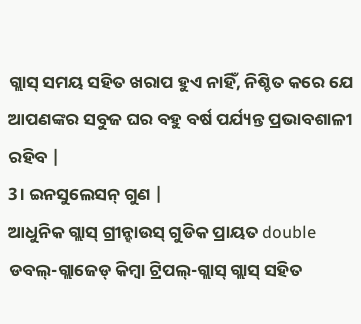ଗ୍ଲାସ୍ ସମୟ ସହିତ ଖରାପ ହୁଏ ନାହିଁ, ନିଶ୍ଚିତ କରେ ଯେ ଆପଣଙ୍କର ସବୁଜ ଘର ବହୁ ବର୍ଷ ପର୍ଯ୍ୟନ୍ତ ପ୍ରଭାବଶାଳୀ ରହିବ |
3। ଇନସୁଲେସନ୍ ଗୁଣ |
ଆଧୁନିକ ଗ୍ଲାସ୍ ଗ୍ରୀନ୍ହାଉସ୍ ଗୁଡିକ ପ୍ରାୟତ double ଡବଲ୍-ଗ୍ଲାଜେଡ୍ କିମ୍ବା ଟ୍ରିପଲ୍-ଗ୍ଲାସ୍ ଗ୍ଲାସ୍ ସହିତ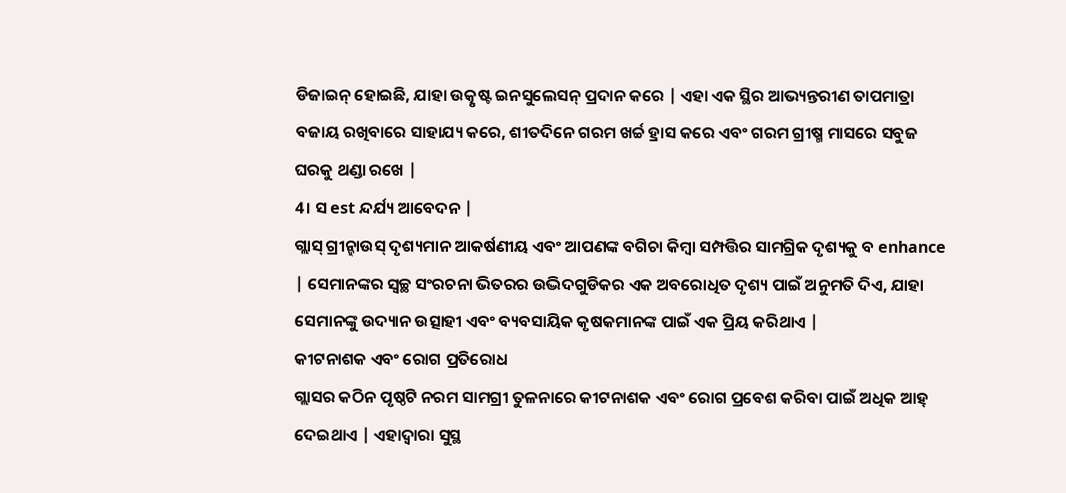ଡିଜାଇନ୍ ହୋଇଛି, ଯାହା ଉତ୍କୃଷ୍ଟ ଇନସୁଲେସନ୍ ପ୍ରଦାନ କରେ | ଏହା ଏକ ସ୍ଥିର ଆଭ୍ୟନ୍ତରୀଣ ତାପମାତ୍ରା ବଜାୟ ରଖିବାରେ ସାହାଯ୍ୟ କରେ, ଶୀତଦିନେ ଗରମ ଖର୍ଚ୍ଚ ହ୍ରାସ କରେ ଏବଂ ଗରମ ଗ୍ରୀଷ୍ମ ମାସରେ ସବୁଜ ଘରକୁ ଥଣ୍ଡା ରଖେ |
4। ସ est ନ୍ଦର୍ଯ୍ୟ ଆବେଦନ |
ଗ୍ଲାସ୍ ଗ୍ରୀନ୍ହାଉସ୍ ଦୃଶ୍ୟମାନ ଆକର୍ଷଣୀୟ ଏବଂ ଆପଣଙ୍କ ବଗିଚା କିମ୍ବା ସମ୍ପତ୍ତିର ସାମଗ୍ରିକ ଦୃଶ୍ୟକୁ ବ enhance | ସେମାନଙ୍କର ସ୍ୱଚ୍ଛ ସଂରଚନା ଭିତରର ଉଦ୍ଭିଦଗୁଡିକର ଏକ ଅବରୋଧିତ ଦୃଶ୍ୟ ପାଇଁ ଅନୁମତି ଦିଏ, ଯାହା ସେମାନଙ୍କୁ ଉଦ୍ୟାନ ଉତ୍ସାହୀ ଏବଂ ବ୍ୟବସାୟିକ କୃଷକମାନଙ୍କ ପାଇଁ ଏକ ପ୍ରିୟ କରିଥାଏ |
କୀଟନାଶକ ଏବଂ ରୋଗ ପ୍ରତିରୋଧ
ଗ୍ଲାସର କଠିନ ପୃଷ୍ଠଟି ନରମ ସାମଗ୍ରୀ ତୁଳନାରେ କୀଟନାଶକ ଏବଂ ରୋଗ ପ୍ରବେଶ କରିବା ପାଇଁ ଅଧିକ ଆହ୍ ଦେଇଥାଏ | ଏହାଦ୍ୱାରା ସୁସ୍ଥ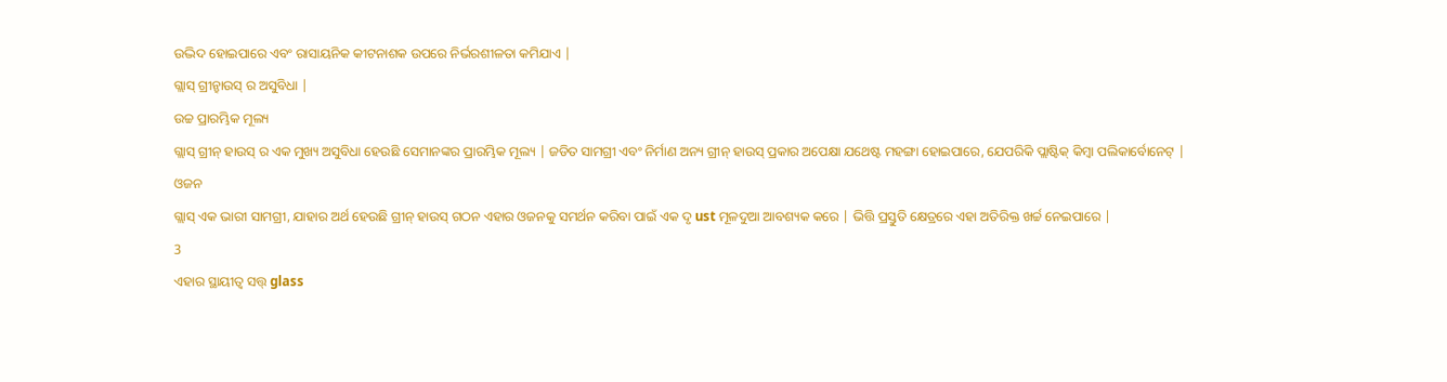ଉଦ୍ଭିଦ ହୋଇପାରେ ଏବଂ ରାସାୟନିକ କୀଟନାଶକ ଉପରେ ନିର୍ଭରଶୀଳତା କମିଯାଏ |
ଗ୍ଲାସ୍ ଗ୍ରୀନ୍ହାଉସ୍ ର ଅସୁବିଧା |
ଉଚ୍ଚ ପ୍ରାରମ୍ଭିକ ମୂଲ୍ୟ
ଗ୍ଲାସ୍ ଗ୍ରୀନ୍ ହାଉସ୍ ର ଏକ ମୁଖ୍ୟ ଅସୁବିଧା ହେଉଛି ସେମାନଙ୍କର ପ୍ରାରମ୍ଭିକ ମୂଲ୍ୟ | ଜଡିତ ସାମଗ୍ରୀ ଏବଂ ନିର୍ମାଣ ଅନ୍ୟ ଗ୍ରୀନ୍ ହାଉସ୍ ପ୍ରକାର ଅପେକ୍ଷା ଯଥେଷ୍ଟ ମହଙ୍ଗା ହୋଇପାରେ, ଯେପରିକି ପ୍ଲାଷ୍ଟିକ୍ କିମ୍ବା ପଲିକାର୍ବୋନେଟ୍ |
ଓଜନ
ଗ୍ଲାସ୍ ଏକ ଭାରୀ ସାମଗ୍ରୀ, ଯାହାର ଅର୍ଥ ହେଉଛି ଗ୍ରୀନ୍ ହାଉସ୍ ଗଠନ ଏହାର ଓଜନକୁ ସମର୍ଥନ କରିବା ପାଇଁ ଏକ ଦୃ ust ମୂଳଦୁଆ ଆବଶ୍ୟକ କରେ | ଭିତ୍ତି ପ୍ରସ୍ତୁତି କ୍ଷେତ୍ରରେ ଏହା ଅତିରିକ୍ତ ଖର୍ଚ୍ଚ ନେଇପାରେ |
3
ଏହାର ସ୍ଥାୟୀତ୍ୱ ସତ୍ତ୍ glass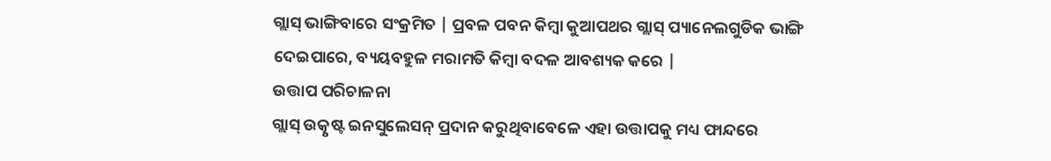ଗ୍ଲାସ୍ ଭାଙ୍ଗିବାରେ ସଂକ୍ରମିତ | ପ୍ରବଳ ପବନ କିମ୍ବା କୁଆପଥର ଗ୍ଲାସ୍ ପ୍ୟାନେଲଗୁଡିକ ଭାଙ୍ଗି ଦେଇପାରେ, ବ୍ୟୟବହୁଳ ମରାମତି କିମ୍ବା ବଦଳ ଆବଶ୍ୟକ କରେ |
ଉତ୍ତାପ ପରିଚାଳନା
ଗ୍ଲାସ୍ ଉତ୍କୃଷ୍ଟ ଇନସୁଲେସନ୍ ପ୍ରଦାନ କରୁଥିବାବେଳେ ଏହା ଉତ୍ତାପକୁ ମଧ୍ୟ ଫାନ୍ଦରେ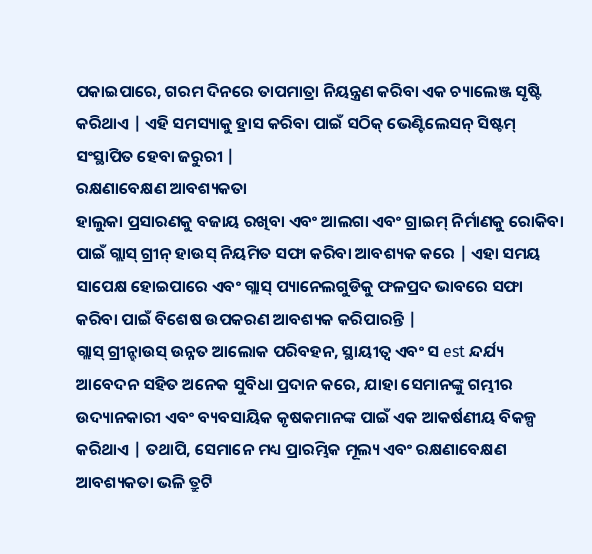ପକାଇପାରେ, ଗରମ ଦିନରେ ତାପମାତ୍ରା ନିୟନ୍ତ୍ରଣ କରିବା ଏକ ଚ୍ୟାଲେଞ୍ଜ ସୃଷ୍ଟି କରିଥାଏ | ଏହି ସମସ୍ୟାକୁ ହ୍ରାସ କରିବା ପାଇଁ ସଠିକ୍ ଭେଣ୍ଟିଲେସନ୍ ସିଷ୍ଟମ୍ ସଂସ୍ଥାପିତ ହେବା ଜରୁରୀ |
ରକ୍ଷଣାବେକ୍ଷଣ ଆବଶ୍ୟକତା
ହାଲୁକା ପ୍ରସାରଣକୁ ବଜାୟ ରଖିବା ଏବଂ ଆଲଗା ଏବଂ ଗ୍ରାଇମ୍ ନିର୍ମାଣକୁ ରୋକିବା ପାଇଁ ଗ୍ଲାସ୍ ଗ୍ରୀନ୍ ହାଉସ୍ ନିୟମିତ ସଫା କରିବା ଆବଶ୍ୟକ କରେ | ଏହା ସମୟ ସାପେକ୍ଷ ହୋଇପାରେ ଏବଂ ଗ୍ଲାସ୍ ପ୍ୟାନେଲଗୁଡିକୁ ଫଳପ୍ରଦ ଭାବରେ ସଫା କରିବା ପାଇଁ ବିଶେଷ ଉପକରଣ ଆବଶ୍ୟକ କରିପାରନ୍ତି |
ଗ୍ଲାସ୍ ଗ୍ରୀନ୍ହାଉସ୍ ଉନ୍ନତ ଆଲୋକ ପରିବହନ, ସ୍ଥାୟୀତ୍ୱ ଏବଂ ସ est ନ୍ଦର୍ଯ୍ୟ ଆବେଦନ ସହିତ ଅନେକ ସୁବିଧା ପ୍ରଦାନ କରେ, ଯାହା ସେମାନଙ୍କୁ ଗମ୍ଭୀର ଉଦ୍ୟାନକାରୀ ଏବଂ ବ୍ୟବସାୟିକ କୃଷକମାନଙ୍କ ପାଇଁ ଏକ ଆକର୍ଷଣୀୟ ବିକଳ୍ପ କରିଥାଏ | ତଥାପି, ସେମାନେ ମଧ୍ୟ ପ୍ରାରମ୍ଭିକ ମୂଲ୍ୟ ଏବଂ ରକ୍ଷଣାବେକ୍ଷଣ ଆବଶ୍ୟକତା ଭଳି ତ୍ରୁଟି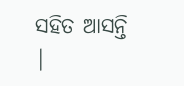ସହିତ ଆସନ୍ତି |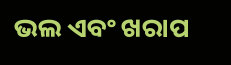ଭଲ ଏବଂ ଖରାପ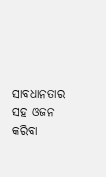ସାବଧାନତାର ସହ ଓଜନ କରିବା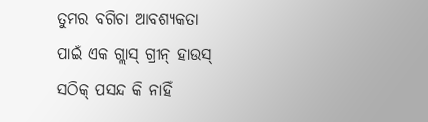ତୁମର ବଗିଚା ଆବଶ୍ୟକତା ପାଇଁ ଏକ ଗ୍ଲାସ୍ ଗ୍ରୀନ୍ ହାଉସ୍ ସଠିକ୍ ପସନ୍ଦ କି ନାହିଁ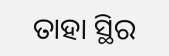ତାହା ସ୍ଥିର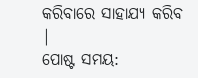କରିବାରେ ସାହାଯ୍ୟ କରିବ |
ପୋଷ୍ଟ ସମୟ: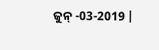ଜୁନ୍ -03-2019 |